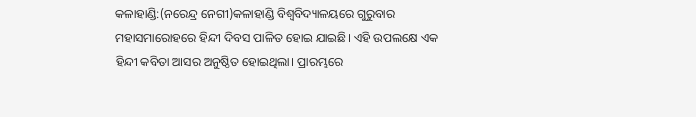କଳାହାଣ୍ଡି:(ନରେନ୍ଦ୍ର ନେଗୀ)କଳାହାଣ୍ଡି ବିଶ୍ଵବିଦ୍ୟାଳୟରେ ଗୁରୁବାର ମହାସମାରୋହରେ ହିନ୍ଦୀ ଦିବସ ପାଳିତ ହୋଇ ଯାଇଛି। ଏହି ଉପଲକ୍ଷେ ଏକ ହିନ୍ଦୀ କବିତା ଆସର ଅନୁଷ୍ଠିତ ହୋଇଥିଲା। ପ୍ରାରମ୍ଭରେ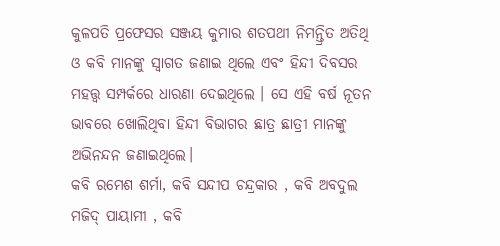କୁଳପତି ପ୍ରଫେସର ସଞ୍ଜୟ କୁମାର ଶତପଥୀ ନିମନ୍ତ୍ରିତ ଅତିଥି ଓ କବି ମାନଙ୍କୁ ସ୍ବାଗତ ଜଣାଇ ଥିଲେ ଏବଂ ହିନ୍ଦୀ ଦିବସର ମହତ୍ତ୍ଵ ସମ୍ପର୍କରେ ଧାରଣା ଦେଇଥିଲେ । ସେ ଏହି ବର୍ଷ ନୂତନ ଭାବରେ ଖୋଲିଥିବା ହିନ୍ଦୀ ବିଭାଗର ଛାତ୍ର ଛାତ୍ରୀ ମାନଙ୍କୁ ଅଭିନନ୍ଦନ ଜଣାଇଥିଲେ।
କବି ରମେଶ ଶର୍ମା, କବି ସନ୍ଦୀପ ଚନ୍ଦ୍ରକାର , କବି ଅବଦୁଲ ମଜିଦ୍ ପାୟାମୀ , କବି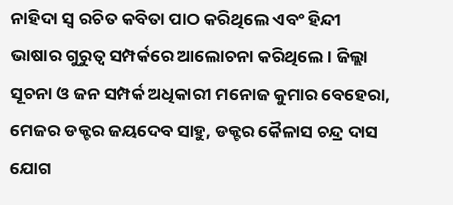ନାହିଦା ସ୍ଵ ରଚିତ କବିତା ପାଠ କରିଥିଲେ ଏବଂ ହିନ୍ଦୀ ଭାଷାର ଗୁରୁତ୍ଵ ସମ୍ପର୍କରେ ଆଲୋଚନା କରିଥିଲେ। ଜିଲ୍ଲା ସୂଚନା ଓ ଜନ ସମ୍ପର୍କ ଅଧିକାରୀ ମନୋଜ କୁମାର ବେହେରା, ମେଜର ଡକ୍ଟର ଜୟଦେବ ସାହୁ, ଡକ୍ଟର କୈଳାସ ଚନ୍ଦ୍ର ଦାସ ଯୋଗ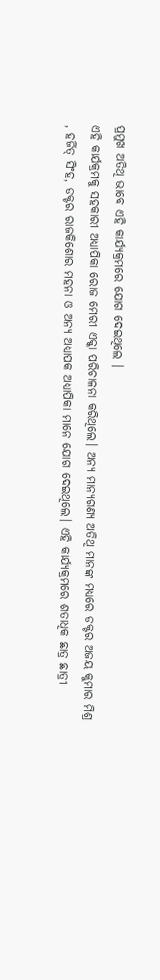ପ୍ରମୁଖ ଅତିଥି ଭାବେ ଏହି କାର୍ଯ୍ୟକ୍ରମରେ ଯୋଗ ଦେଇଥିଲେ ।
ଏହି କାର୍ଯକ୍ରମକୁ ସହକାରୀ ଅଧ୍ୟାପିକା ରୋଜ ମେରୀ ଏକ୍କା ପରିଚାଳନା କରିଥିଲେ। ଅନ୍ୟ ମାନ୍ୟଗଣ୍ୟ ଅତିଥି ମାନଙ୍କ ମଧ୍ୟରେ ଡକ୍ଟର ଅଜୟ କୁମାର ମିଶ୍ର , ହର୍ଜିତ୍ ସିଂହ, ଡକ୍ଟର ରାଜକିଶୋର ମହନା ଓ ଅନ୍ୟ ଅଧ୍ୟାପକ ଅଧ୍ୟାପିକା ମାନେ ଯୋଗ ଦେଇଥିଲେ। ଏହି କାର୍ଯ୍ୟକ୍ରମରେ ଶତାଧିକ ଛାତ୍ର ଛାତ୍ରୀ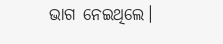ଭାଗ ନେଇଥିଲେ।